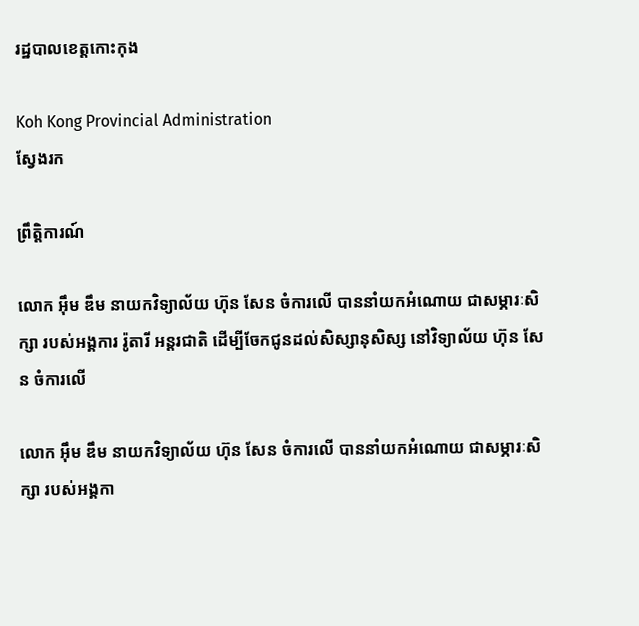រដ្ឋបាលខេត្តកោះកុង

Koh Kong Provincial Administration
ស្វែងរក

ព្រឹត្តិការណ៍

លោក អ៊ឹម ឌឹម នាយកវិទ្យាល័យ ហ៊ុន សែន ចំការលើ បាននាំយកអំណោយ ជាសម្ភារៈសិក្សា របស់អង្គការ រ៉ូតារី អន្តរជាតិ ដើម្បីចែកជូនដល់សិស្សានុសិស្ស នៅវិទ្យាល័យ ហ៊ុន សែន ចំការលើ

លោក អ៊ឹម ឌឹម នាយកវិទ្យាល័យ ហ៊ុន សែន ចំការលើ បាននាំយកអំណោយ ជាសម្ភារៈសិក្សា របស់អង្គកា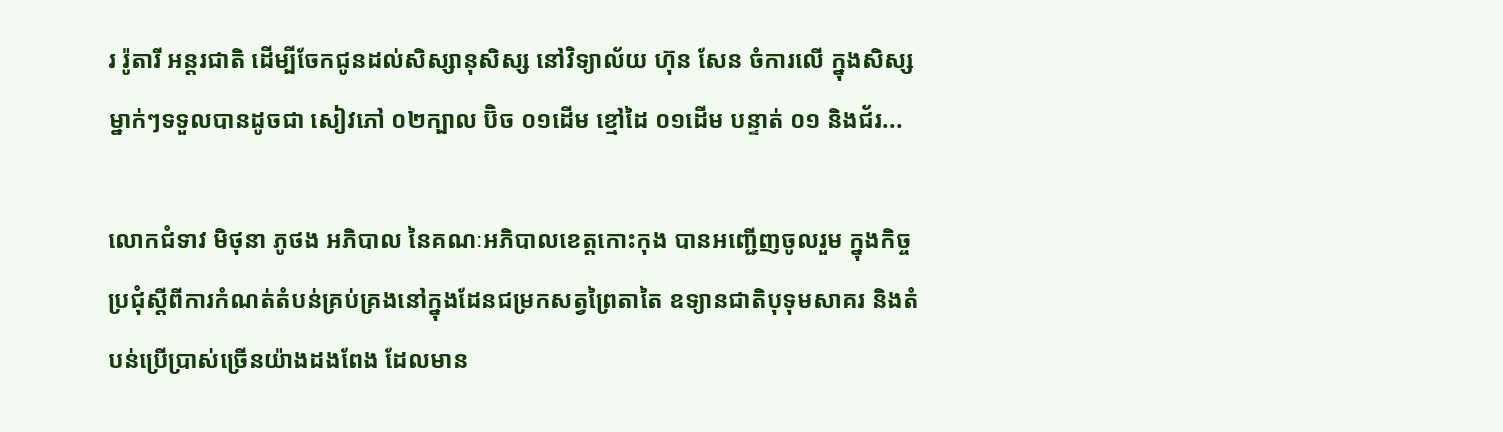រ រ៉ូតារី អន្តរជាតិ ដើម្បីចែកជូនដល់សិស្សានុសិស្ស នៅវិទ្យាល័យ ហ៊ុន សែន ចំការលើ ក្នុងសិស្សម្នាក់ៗទទួលបានដូចជា សៀវភៅ ០២ក្បាល ប៊ិច ០១ដើម ខ្មៅដៃ ០១ដើម បន្ទាត់ ០១ និងជ័រ...

លោកជំទាវ មិថុនា ភូថង អភិបាល នៃគណៈអភិបាលខេត្តកោះកុង បានអញ្ជើញចូលរួម ក្នុងកិច្ចប្រជុំស្តីពីការកំណត់តំបន់គ្រប់គ្រងនៅក្នុងដែនជម្រកសត្វព្រៃតាតៃ ឧទ្យានជាតិបុទុមសាគរ និងតំបន់ប្រើប្រាស់ច្រើនយ៉ាងដងពែង ដែលមាន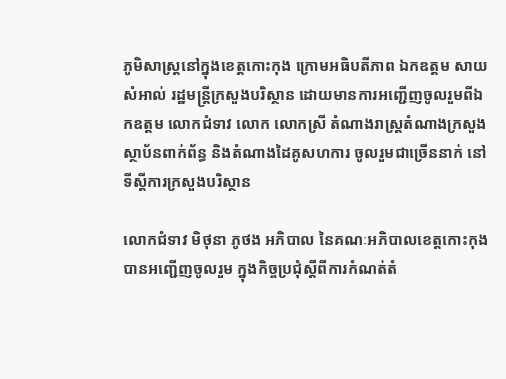ភូមិសាស្រ្តនៅក្នុងខេត្តកោះកុង ក្រោមអធិបតីភាព ឯកឧត្តម សាយ សំអាល់ រដ្ឋមន្រ្តីក្រសួងបរិស្ថាន ដោយមានការអញ្ជើញចូលរួមពីឯកឧត្តម លោកជំទាវ លោក លោកស្រី តំណាងរាស្រ្តតំណាងក្រសួង ស្ថាប័នពាក់ព័ន្ធ និងតំណាងដៃគូសហការ ចូលរួមជាច្រើននាក់ នៅទីស្តីការក្រសួងបរិស្ថាន

លោកជំទាវ មិថុនា ភូថង អភិបាល នៃគណៈអភិបាលខេត្តកោះកុង បានអញ្ជើញចូលរួម ក្នុងកិច្ចប្រជុំស្តីពីការកំណត់តំ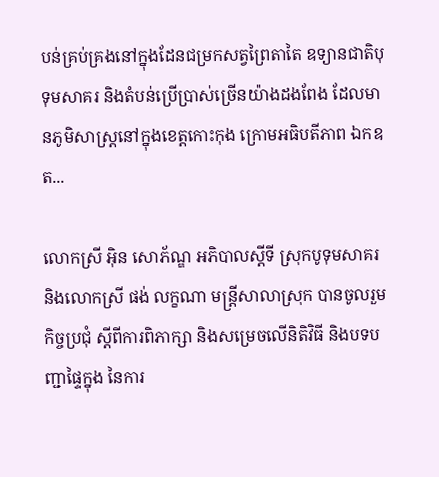បន់គ្រប់គ្រងនៅក្នុងដែនជម្រកសត្វព្រៃតាតៃ ឧទ្យានជាតិបុទុមសាគរ និងតំបន់ប្រើប្រាស់ច្រើនយ៉ាងដងពែង ដែលមានភូមិសាស្រ្តនៅក្នុងខេត្តកោះកុង ក្រោមអធិបតីភាព ឯកឧត...

លោកស្រី អុិន សោភ័ណ្ឌ អភិបាលស្តីទី ស្រុកបូទុមសាគរ និងលោកស្រី ផង់ លក្ខណា មន្ត្រីសាលាស្រុក បានចូលរួមកិច្ចប្រជុំ ស្តីពីការពិភាក្សា និងសម្រេចលើនិតិវិធី និងបទបញ្ជាផ្ទៃក្នុង នៃការ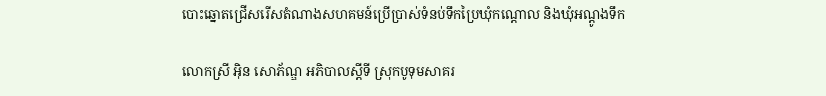បោះឆ្នោតជ្រើសរើសតំណាងសហគមន៍ប្រើប្រាស់ទំនប់ទឹកប្រៃឃុំកណ្តោល និងឃុំអណ្តូងទឹក

លោកស្រី អុិន សោភ័ណ្ឌ អភិបាលស្តីទី ស្រុកបូទុមសាគរ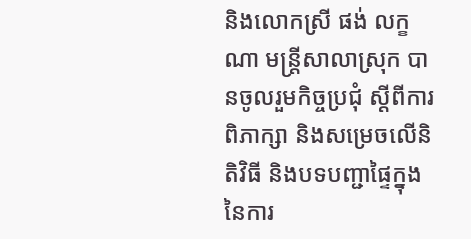និងលោកស្រី ផង់ លក្ខណា មន្ត្រីសាលាស្រុក បានចូលរួមកិច្ចប្រជុំ ស្តីពីការពិភាក្សា និងសម្រេចលើនិតិវិធី និងបទបញ្ជាផ្ទៃក្នុង នៃការ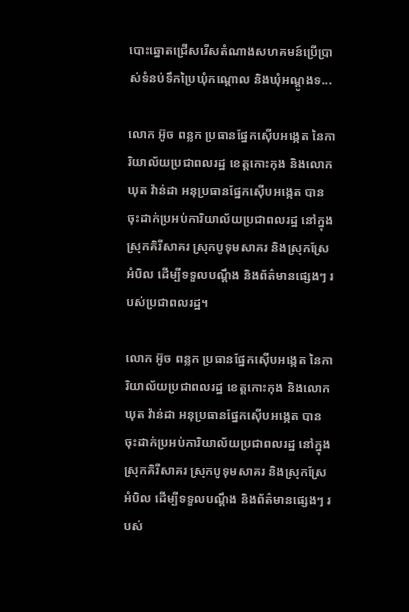បោះឆ្នោតជ្រើសរើសតំណាងសហគមន៍ប្រើប្រាស់ទំនប់ទឹកប្រៃឃុំកណ្តោល និងឃុំអណ្តូងទ...

លោក អ៊ូច ពន្លក ប្រធានផ្នែកស៊ើបអង្កេត នៃការិយាល័យប្រជាពលរដ្ឋ ខេត្តកោះកុង និងលោក ឃុត វ៉ាន់ដា អនុប្រធានផ្នែកស៊ើបអង្កេត បានចុះដាក់ប្រអប់ការិយាល័យប្រជាពលរដ្ឋ នៅក្នុងស្រុកគិរីសាគរ ស្រុកបូទុមសាគរ និងស្រុកស្រែអំបិល ដើម្បីទទួលបណ្តឹង និងព័ត៌មានផ្សេងៗ របស់ប្រជាពលរដ្ឋ។

លោក អ៊ូច ពន្លក ប្រធានផ្នែកស៊ើបអង្កេត នៃការិយាល័យប្រជាពលរដ្ឋ ខេត្តកោះកុង និងលោក ឃុត វ៉ាន់ដា អនុប្រធានផ្នែកស៊ើបអង្កេត បានចុះដាក់ប្រអប់ការិយាល័យប្រជាពលរដ្ឋ នៅក្នុងស្រុកគិរីសាគរ ស្រុកបូទុមសាគរ និងស្រុកស្រែអំបិល ដើម្បីទទួលបណ្តឹង និងព័ត៌មានផ្សេងៗ របស់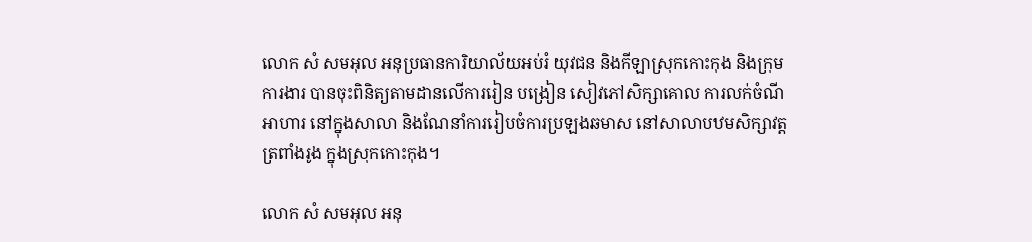លោក សំ សមអុល អនុប្រធានការិយាល័យអប់រំ យុវជន និងកីឡាស្រុកកោះកុង និងក្រុមការងារ បានចុះពិនិត្យតាមដានលើការរៀន បង្រៀន សៀវភៅសិក្សាគោល ការលក់ចំណីអាហារ នៅក្នុងសាលា និងណែនាំការរៀបចំការប្រឡងឆមាស នៅសាលាបឋមសិក្សាវត្តត្រពាំងរូង ក្នុងស្រុកកោះកុង។

លោក សំ សមអុល អនុ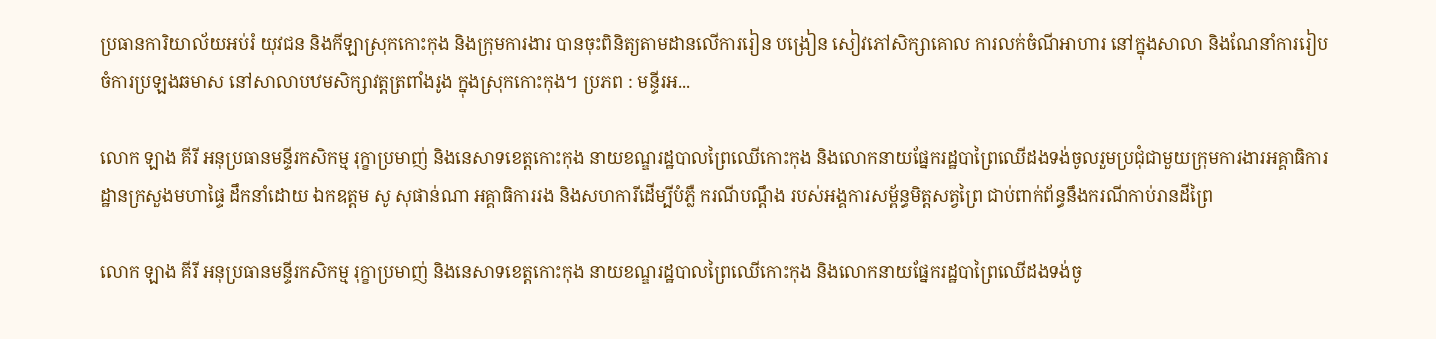ប្រធានការិយាល័យអប់រំ យុវជន និងកីឡាស្រុកកោះកុង និងក្រុមការងារ បានចុះពិនិត្យតាមដានលើការរៀន បង្រៀន សៀវភៅសិក្សាគោល ការលក់ចំណីអាហារ នៅក្នុងសាលា និងណែនាំការរៀបចំការប្រឡងឆមាស នៅសាលាបឋមសិក្សាវត្តត្រពាំងរូង ក្នុងស្រុកកោះកុង។ ប្រភព : មន្ទីរអ...

លោក ឡាង គីរី អនុប្រធានមន្ទីរកសិកម្ម រុក្ខាប្រមាញ់ និងនេសាទខេត្តកោះកុង នាយខណ្ឌរដ្ឋបាលព្រៃឈើកោះកុង និងលោកនាយផ្នែករដ្ឋបាព្រៃឈើដងទង់ចូលរួមប្រជុំជាមួយក្រុមការងារអគ្គាធិការដ្ឋានក្រសួងមហាផ្ទៃ ដឹកនាំដោយ ឯកឧត្តម សូ សុផាន់ណា អគ្គាធិការរង និងសហការីដើម្បីបំភ្លឺ ករណីបណ្ដឹង របស់អង្គការសម្ព័ន្ធមិត្តសត្វព្រៃ ជាប់ពាក់ព័ន្ធនឹងករណីកាប់រានដីព្រៃ

លោក ឡាង គីរី អនុប្រធានមន្ទីរកសិកម្ម រុក្ខាប្រមាញ់ និងនេសាទខេត្តកោះកុង នាយខណ្ឌរដ្ឋបាលព្រៃឈើកោះកុង និងលោកនាយផ្នែករដ្ឋបាព្រៃឈើដងទង់ចូ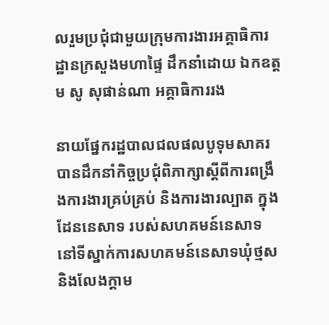លរួមប្រជុំជាមួយក្រុមការងារអគ្គាធិការដ្ឋានក្រសួងមហាផ្ទៃ ដឹកនាំដោយ ឯកឧត្តម សូ សុផាន់ណា អគ្គាធិការរង

នាយផ្នែករដ្ឋបាលជលផលបូទុមសាគរ បានដឹកនាំកិច្ចប្រជុំពិភាក្សាស្តីពីការពង្រឹងការងារគ្រប់គ្រប់ និងការងារល្បាត ក្នុងដែននេសាទ របស់សហគមន៍នេសាទ នៅទីស្នាក់ការសហគមន៍នេសាទឃុំថ្មស និងលែងក្តាម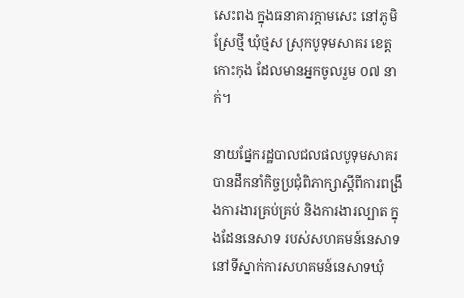សេះពង ក្នុងធនាគារក្តាមសេះ នៅភូមិស្រែថ្មី ឃុំថ្មស ស្រុកបូទុមសាគរ ខេត្តកោះកុង ដែលមានអ្នកចូលរួម ០៧ នាក់។

នាយផ្នែករដ្ឋបាលជលផលបូទុមសាគរ បានដឹកនាំកិច្ចប្រជុំពិភាក្សាស្តីពីការពង្រឹងការងារគ្រប់គ្រប់ និងការងារល្បាត ក្នុងដែននេសាទ របស់សហគមន៍នេសាទ នៅទីស្នាក់ការសហគមន៍នេសាទឃុំ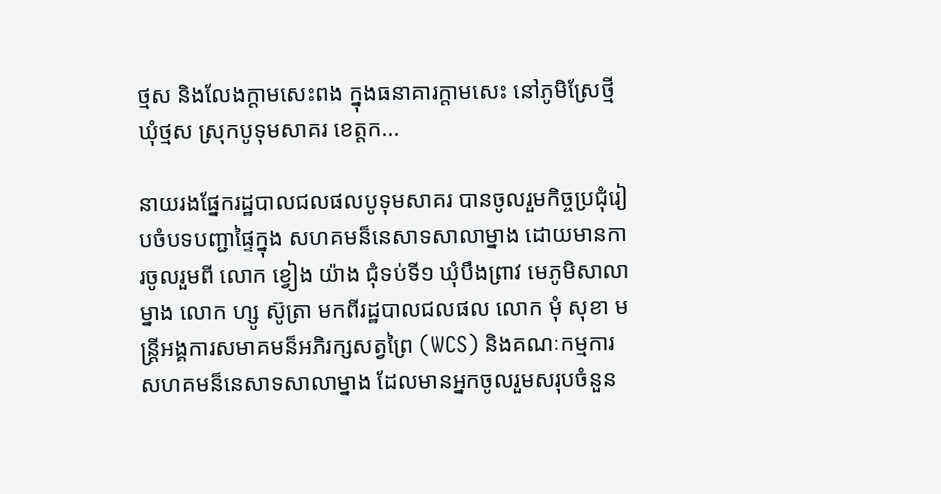ថ្មស និងលែងក្តាមសេះពង ក្នុងធនាគារក្តាមសេះ នៅភូមិស្រែថ្មី ឃុំថ្មស ស្រុកបូទុមសាគរ ខេត្តក...

នាយរងផ្នែករដ្ឋបាលជលផលបូទុមសាគរ បានចូលរួមកិច្ចប្រជុំរៀបចំបទបញ្ជាផ្ទៃក្នុង សហគមន៏នេសាទសាលាម្នាង ដោយមានការចូលរួមពី លោក ខ្វៀង យ៉ាង ជុំទប់ទី១ ឃុំបឹងព្រាវ មេភូមិសាលាម្នាង លោក ហ្សូ ស៊ូត្រា មកពីរដ្ឋបាលជលផល លោក មុំ សុខា មន្រ្តីអង្គការសមាគមន៏អភិរក្សសត្វព្រៃ (WCS) និងគណៈកម្មការសហគមន៏នេសាទសាលាម្នាង ដែលមានអ្នកចូលរួមសរុបចំនួន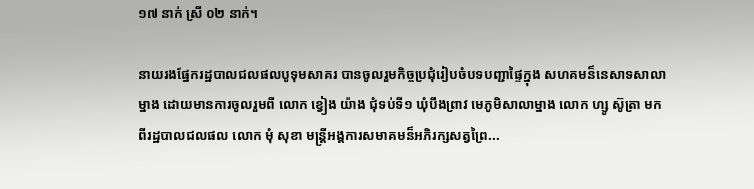១៧ នាក់ ស្រី ០២ នាក់។

នាយរងផ្នែករដ្ឋបាលជលផលបូទុមសាគរ បានចូលរួមកិច្ចប្រជុំរៀបចំបទបញ្ជាផ្ទៃក្នុង សហគមន៏នេសាទសាលាម្នាង ដោយមានការចូលរួមពី លោក ខ្វៀង យ៉ាង ជុំទប់ទី១ ឃុំបឹងព្រាវ មេភូមិសាលាម្នាង លោក ហ្សូ ស៊ូត្រា មកពីរដ្ឋបាលជលផល លោក មុំ សុខា មន្រ្តីអង្គការសមាគមន៏អភិរក្សសត្វព្រៃ...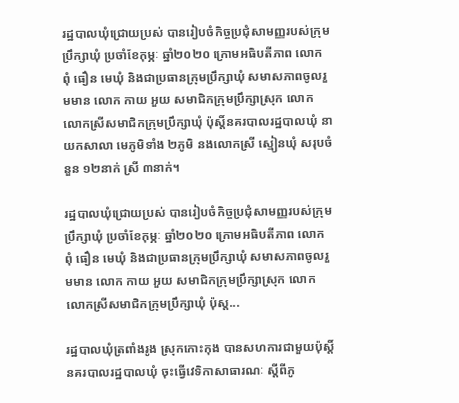រដ្ឋបាលឃុំជ្រោយប្រស់ បានរៀបចំកិច្ចប្រជុំសាមញ្ញរបស់ក្រុមប្រឹក្សាឃុំ ប្រចាំខែកុម្ភៈ ឆ្នាំ២០២០ ក្រោមអធិបតីភាព លោក ពុំ ធឿន មេឃុំ និងជាប្រធានក្រុមប្រឹក្សាឃុំ សមាសភាពចូលរួមមាន លោក កាយ អួយ សមាជិកក្រុមប្រឹក្សាស្រុក លោក លោកស្រីសមាជិកក្រុមប្រឹក្សាឃុំ ប៉ុស្ដិ៍នគរបាលរដ្ឋបាលឃុំ នាយកសាលា មេភូមិទាំង ២ភូមិ នងលោកស្រី ស្មៀនឃុំ សរុបចំនួន ១២នាក់ ស្រី ៣នាក់។

រដ្ឋបាលឃុំជ្រោយប្រស់ បានរៀបចំកិច្ចប្រជុំសាមញ្ញរបស់ក្រុមប្រឹក្សាឃុំ ប្រចាំខែកុម្ភៈ ឆ្នាំ២០២០ ក្រោមអធិបតីភាព លោក ពុំ ធឿន មេឃុំ និងជាប្រធានក្រុមប្រឹក្សាឃុំ សមាសភាពចូលរួមមាន លោក កាយ អួយ សមាជិកក្រុមប្រឹក្សាស្រុក លោក លោកស្រីសមាជិកក្រុមប្រឹក្សាឃុំ ប៉ុស្ដ...

រដ្ឋបាលឃុំត្រពាំងរូង ស្រុកកោះកុង បានសហការជាមួយប៉ុស្តិ៍នគរបាលរដ្ឋបាលឃុំ ចុះធ្វើវេទិកាសាធារណៈ ស្តីពីភូ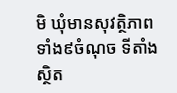មិ ឃុំមានសុវត្ថិភាពទាំង៩ចំណុច ទីតាំងស្ថិត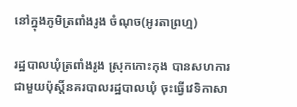នៅក្នុងភូមិត្រពាំងរូង ចំណុច(អូរតាព្រហ្ម)

រដ្ឋបាលឃុំត្រពាំងរូង ស្រុកកោះកុង បានសហការជាមួយប៉ុស្តិ៍នគរបាលរដ្ឋបាលឃុំ ចុះធ្វើវេទិកាសា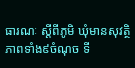ធារណៈ ស្តីពីភូមិ ឃុំមានសុវត្ថិភាពទាំង៩ចំណុច ទី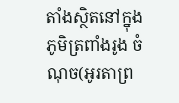តាំងស្ថិតនៅក្នុងភូមិត្រពាំងរូង ចំណុច(អូរតាព្រ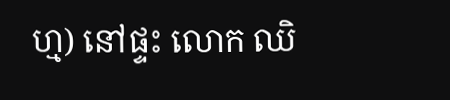ហ្ម) នៅផ្ទះ លោក ឈិ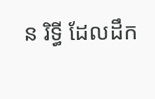ន រិទ្ធី ដែលដឹក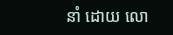នាំ ដោយ លោ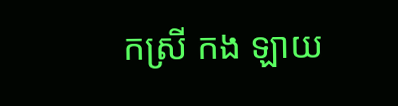កស្រី កង ឡាយ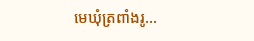មេឃុំត្រពាំងរូ...